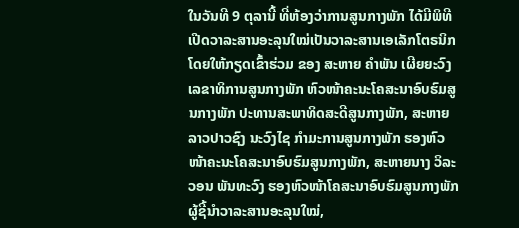ໃນວັນທີ 9 ຕຸລານີ້ ທີ່ຫ້ອງວ່າການສູນກາງພັກ ໄດ້ມີພິທີເປີດວາລະສານອະລຸນໃໝ່ເປັນວາລະສານເອເລັກໂຕຣນິກ ໂດຍໃຫ້ກຽດເຂົ້າຮ່ວມ ຂອງ ສະຫາຍ ຄໍາພັນ ເຜີຍຍະວົງ ເລຂາທິການສູນກາງພັກ ຫົວໜ້າຄະນະໂຄສະນາອົບຮົມສູນກາງພັກ ປະທານສະພາທິດສະດີສູນກາງພັກ, ສະຫາຍ ລາວປາວຊົງ ນະວົງໄຊ ກຳມະການສູນກາງພັກ ຮອງຫົວໜ້າຄະນະໂຄສະນາອົບຮົມສູນກາງພັກ, ສະຫາຍນາງ ວິລະວອນ ພັນທະວົງ ຮອງຫົວໜ້າໂຄສະນາອົບຮົມສູນກາງພັກ ຜູ້ຊີ້ນໍາວາລະສານອະລຸນໃໝ່,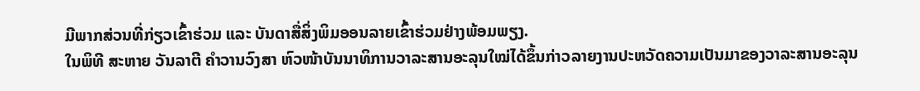ມີພາກສ່ວນທີ່ກ່ຽວເຂົ້າຮ່ວມ ແລະ ບັນດາສື່ສິ່ງພິມອອນລາຍເຂົ້າຮ່ວມຢ່າງພ້ອມພຽງ.
ໃນພິທີ ສະຫາຍ ວັນລາຕີ ຄໍາວານວົງສາ ຫົວໜ້າບັນນາທິການວາລະສານອະລຸນໃໝ່ໄດ້ຂຶ້ນກ່າວລາຍງານປະຫວັດຄວາມເປັນມາຂອງວາລະສານອະລຸນ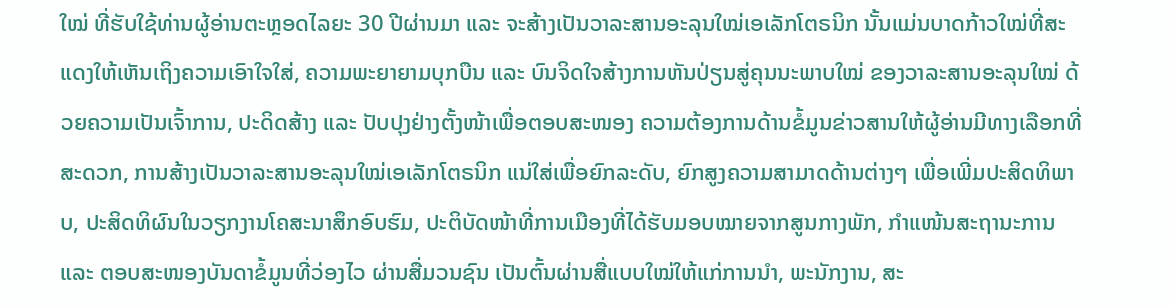ໃໝ່ ທີ່ຮັບໃຊ້ທ່ານຜູ້ອ່ານຕະຫຼອດໄລຍະ 30 ປີຜ່ານມາ ແລະ ຈະສ້າງເປັນວາລະສານອະລຸນໃໝ່ເອເລັກໂຕຣນິກ ນັ້ນແມ່ນບາດກ້າວໃໝ່ທີ່ສະແດງໃຫ້ເຫັນເຖິງຄວາມເອົາໃຈໃສ່, ຄວາມພະຍາຍາມບຸກບືນ ແລະ ບົນຈິດໃຈສ້າງການຫັນປ່ຽນສູ່ຄຸນນະພາບໃໝ່ ຂອງວາລະສານອະລຸນໃໝ່ ດ້ວຍຄວາມເປັນເຈົ້າການ, ປະດິດສ້າງ ແລະ ປັບປຸງຢ່າງຕັ້ງໜ້າເພື່ອຕອບສະໜອງ ຄວາມຕ້ອງການດ້ານຂໍ້ມູນຂ່າວສານໃຫ້ຜູ້ອ່ານມີທາງເລືອກທີ່ສະດວກ, ການສ້າງເປັນວາລະສານອະລຸນໃໝ່ເອເລັກໂຕຣນິກ ແນ່ໃສ່ເພື່ອຍົກລະດັບ, ຍົກສູງຄວາມສາມາດດ້ານຕ່າງໆ ເພື່ອເພີ່ມປະສິດທິພາບ, ປະສິດທິຜົນໃນວຽກງານໂຄສະນາສຶກອົບຮົມ, ປະຕິບັດໜ້າທີ່ການເມືອງທີ່ໄດ້ຮັບມອບໝາຍຈາກສູນກາງພັກ, ກຳແໜ້ນສະຖານະການ ແລະ ຕອບສະໜອງບັນດາຂໍ້ມູນທີ່ວ່ອງໄວ ຜ່ານສື່ມວນຊົນ ເປັນຕົ້ນຜ່ານສື່ແບບໃໝ່ໃຫ້ແກ່ການນຳ, ພະນັກງານ, ສະ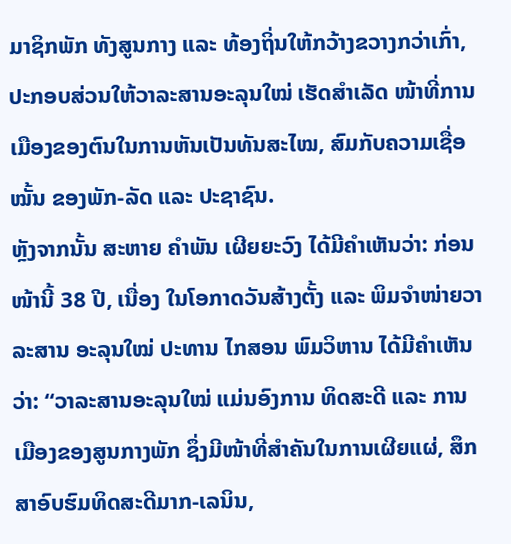ມາຊິກພັກ ທັງສູນກາງ ແລະ ທ້ອງຖິ່ນໃຫ້ກວ້າງຂວາງກວ່າເກົ່າ, ປະກອບສ່ວນໃຫ້ວາລະສານອະລຸນໃໝ່ ເຮັດສໍາເລັດ ໜ້າທີ່ການເມືອງຂອງຕົນໃນການຫັນເປັນທັນສະໄໝ, ສົມກັບຄວາມເຊື່ອໝັ້ນ ຂອງພັກ-ລັດ ແລະ ປະຊາຊົນ.
ຫຼັງຈາກນັ້ນ ສະຫາຍ ຄໍາພັນ ເຜີຍຍະວົງ ໄດ້ມີຄໍາເຫັນວ່າ: ກ່ອນໜ້ານີ້ 38 ປີ, ເນື່ອງ ໃນໂອກາດວັນສ້າງຕັ້ງ ແລະ ພິມຈຳໜ່າຍວາລະສານ ອະລຸນໃໝ່ ປະທານ ໄກສອນ ພົມວິຫານ ໄດ້ມີຄຳເຫັນວ່າ: “ວາລະສານອະລຸນໃໝ່ ແມ່ນອົງການ ທິດສະດີ ແລະ ການເມືອງຂອງສູນກາງພັກ ຊຶ່ງມີໜ້າທີ່ສໍາຄັນໃນການເຜີຍແຜ່, ສຶກ ສາອົບຮົມທິດສະດີມາກ-ເລນິນ,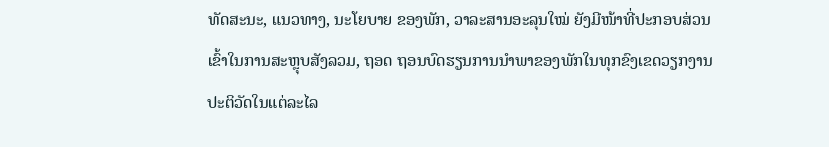ທັດສະນະ, ແນວທາງ, ນະໂຍບາຍ ຂອງພັກ, ວາລະສານອະລຸນໃໝ່ ຍັງມີໜ້າທີ່ປະກອບສ່ວນເຂົ້າໃນການສະຫຼຸບສັງລວມ, ຖອດ ຖອນບົດຮຽນການນຳພາຂອງພັກໃນທຸກຂົງເຂດວຽກງານປະຕິວັດໃນແຕ່ລະໄລ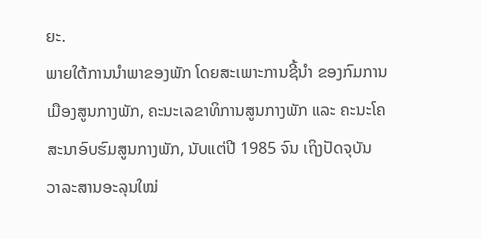ຍະ.
ພາຍໃຕ້ການນໍາພາຂອງພັກ ໂດຍສະເພາະການຊີ້ນໍາ ຂອງກົມການເມືອງສູນກາງພັກ, ຄະນະເລຂາທິການສູນກາງພັກ ແລະ ຄະນະໂຄສະນາອົບຮົມສູນກາງພັກ, ນັບແຕ່ປີ 1985 ຈົນ ເຖິງປັດຈຸບັນ ວາລະສານອະລຸນໃໝ່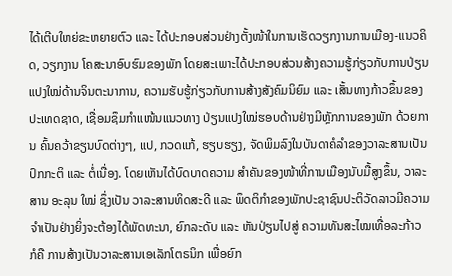ໄດ້ເຕີບໃຫຍ່ຂະຫຍາຍຕົວ ແລະ ໄດ້ປະກອບສ່ວນຢ່າງຕັ້ງໜ້າໃນການເຮັດວຽກງານການເມືອງ-ແນວຄິດ, ວຽກງານ ໂຄສະນາອົບຮົມຂອງພັກ ໂດຍສະເພາະໄດ້ປະກອບສ່ວນສ້າງຄວາມຮູ້ກ່ຽວກັບການປ່ຽນແປງໃໝ່ດ້ານຈິນຕະນາການ, ຄວາມຮັບຮູ້ກ່ຽວກັບການສ້າງສັງຄົມນິຍົມ ແລະ ເສັ້ນທາງກ້າວຂຶ້ນຂອງປະເທດຊາດ, ເຊື່ອມຊຶມກຳແໜ້ນແນວທາງ ປ່ຽນແປງໃໝ່ຮອບດ້ານຢ່າງມີຫຼັກການຂອງພັກ ດ້ວຍການ ຄົ້ນຄວ້າຂຽນບົດຕ່າງໆ, ແປ, ກວດແກ້, ຮຽບຮຽງ, ຈັດພິມລົງໃນບັນດາຄໍລຳຂອງວາລະສານເປັນປົກກະຕິ ແລະ ຕໍ່ເນື່ອງ. ໂດຍເຫັນໄດ້ບົດບາດຄວາມ ສຳຄັນຂອງໜ້າທີ່ການເມືອງນັບມື້ສູງຂຶ້ນ, ວາລະສານ ອະລຸນ ໃໝ່ ຊຶ່ງເປັນ ວາລະສານທິດສະດີ ແລະ ພຶດຕິກຳຂອງພັກປະຊາຊົນປະຕິວັດລາວມີຄວາມຈຳເປັນຢ່າງຍິ່ງຈະຕ້ອງໄດ້ພັດທະນາ, ຍົກລະດັບ ແລະ ຫັນປ່ຽນໄປສູ່ ຄວາມທັນສະໄໝເທື່ອລະກ້າວ ກໍຄື ການສ້າງເປັນວາລະສານເອເລັກໂຕຣນິກ ເພື່ອຍົກ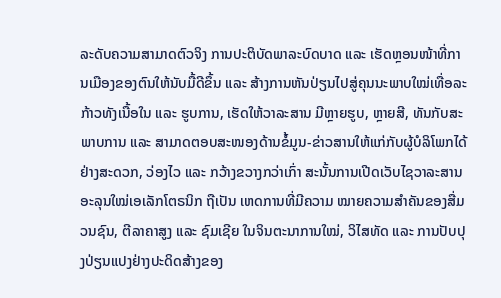ລະດັບຄວາມສາມາດຕົວຈິງ ການປະຕິບັດພາລະບົດບາດ ແລະ ເຮັດຫຼອນໜ້າທີ່ການເມືອງຂອງຕົນໃຫ້ນັບມື້ດີຂຶ້ນ ແລະ ສ້າງການຫັນປ່ຽນໄປສູ່ຄຸນນະພາບໃໝ່ເທື່ອລະກ້າວທັງເນື້ອໃນ ແລະ ຮູບການ, ເຮັດໃຫ້ວາລະສານ ມີຫຼາຍຮູບ, ຫຼາຍສີ, ທັນກັບສະພາບການ ແລະ ສາມາດຕອບສະໜອງດ້ານຂໍ້ມູນ-ຂ່າວສານໃຫ້ແກ່ກັບຜູ້ບໍລິໂພກໄດ້ຢ່າງສະດວກ, ວ່ອງໄວ ແລະ ກວ້າງຂວາງກວ່າເກົ່າ ສະນັ້ນການເປີດເວັບໄຊວາລະສານອະລຸນໃໝ່ເອເລັກໂຕຣນິກ ຖືເປັນ ເຫດການທີ່ມີຄວາມ ໝາຍຄວາມສໍາຄັນຂອງສື່ມວນຊົນ, ຕີລາຄາສູງ ແລະ ຊົມເຊີຍ ໃນຈິນຕະນາການໃໝ່, ວິໄສທັດ ແລະ ການປັບປຸງປ່ຽນແປງຢ່າງປະດິດສ້າງຂອງ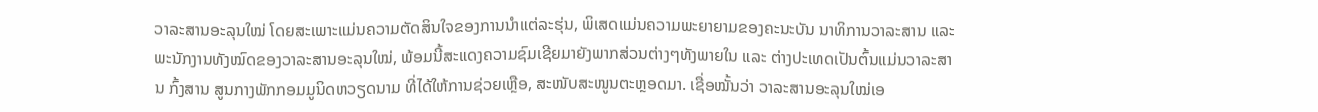ວາລະສານອະລຸນໃໝ່ ໂດຍສະເພາະແມ່ນຄວາມຕັດສິນໃຈຂອງການນຳແຕ່ລະຮຸ່ນ, ພິເສດແມ່ນຄວາມພະຍາຍາມຂອງຄະນະບັນ ນາທິການວາລະສານ ແລະ ພະນັກງານທັງໝົດຂອງວາລະສານອະລຸນໃໝ່, ພ້ອມນີ້ສະແດງຄວາມຊົມເຊີຍມາຍັງພາກສ່ວນຕ່າງໆທັງພາຍໃນ ແລະ ຕ່າງປະເທດເປັນຕົ້ນແມ່ນວາລະສານ ກົ້ງສານ ສູນກາງພັກກອມມູນິດຫວຽດນາມ ທີ່ໄດ້ໃຫ້ການຊ່ວຍເຫຼືອ, ສະໜັບສະໜູນຕະຫຼອດມາ. ເຊື່ອໝັ້ນວ່າ ວາລະສານອະລຸນໃໝ່ເອ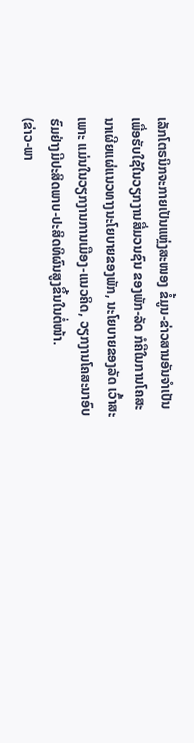ເລັກໂຕຣນິກຈະກາຍເປັນແຫຼ່ງສະໜອງ ຂໍ້ມູນ-ຂ່າວສານອັນຈຳເປັນ ເພື່ອຮັບໃຊ້ໃນວຽກງານສື່ມວນຊົນ ຂອງພັກ-ລັດ ກໍຄືໃນການໂຄສະນາເຜີຍແຜ່ແນວທາງນະໂຍບາຍຂອງພັກ, ນະໂຍບາຍຂອງລັດ ເວົ້າສະເພາະ ແມ່ນໃນວຽກງານການເມືອງ-ແນວຄິດ, ວຽກງານໂຄສະນາອົບຮົມຢ່າງມີປະສິດພາບ-ປະສິດທິຜົນສູງຂຶ້ນໃນຕໍ່ໜ້າ.
(ຂ່າວ-ພາ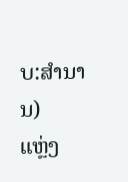ບ:ສຳນານ)
ແຫຼ່ງ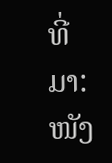ທີ່ມາ: ໜັງ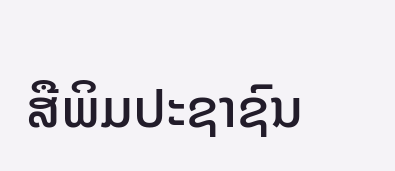ສືພິມປະຊາຊົນ